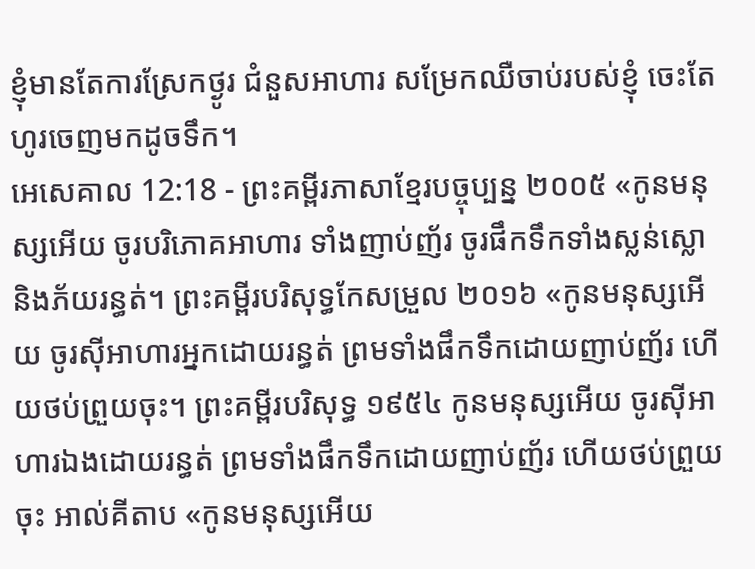ខ្ញុំមានតែការស្រែកថ្ងូរ ជំនួសអាហារ សម្រែកឈឺចាប់របស់ខ្ញុំ ចេះតែហូរចេញមកដូចទឹក។
អេសេគាល 12:18 - ព្រះគម្ពីរភាសាខ្មែរបច្ចុប្បន្ន ២០០៥ «កូនមនុស្សអើយ ចូរបរិភោគអាហារ ទាំងញាប់ញ័រ ចូរផឹកទឹកទាំងស្លន់ស្លោ និងភ័យរន្ធត់។ ព្រះគម្ពីរបរិសុទ្ធកែសម្រួល ២០១៦ «កូនមនុស្សអើយ ចូរស៊ីអាហារអ្នកដោយរន្ធត់ ព្រមទាំងផឹកទឹកដោយញាប់ញ័រ ហើយថប់ព្រួយចុះ។ ព្រះគម្ពីរបរិសុទ្ធ ១៩៥៤ កូនមនុស្សអើយ ចូរស៊ីអាហារឯងដោយរន្ធត់ ព្រមទាំងផឹកទឹកដោយញាប់ញ័រ ហើយថប់ព្រួយចុះ អាល់គីតាប «កូនមនុស្សអើយ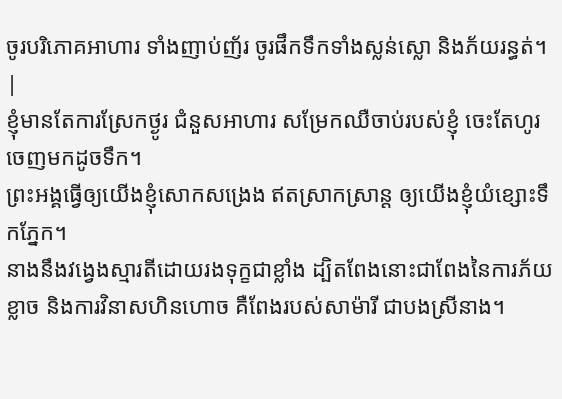ចូរបរិភោគអាហារ ទាំងញាប់ញ័រ ចូរផឹកទឹកទាំងស្លន់ស្លោ និងភ័យរន្ធត់។ |
ខ្ញុំមានតែការស្រែកថ្ងូរ ជំនួសអាហារ សម្រែកឈឺចាប់របស់ខ្ញុំ ចេះតែហូរចេញមកដូចទឹក។
ព្រះអង្គធ្វើឲ្យយើងខ្ញុំសោកសង្រេង ឥតស្រាកស្រាន្ត ឲ្យយើងខ្ញុំយំខ្សោះទឹកភ្នែក។
នាងនឹងវង្វេងស្មារតីដោយរងទុក្ខជាខ្លាំង ដ្បិតពែងនោះជាពែងនៃការភ័យខ្លាច និងការវិនាសហិនហោច គឺពែងរបស់សាម៉ារី ជាបងស្រីនាង។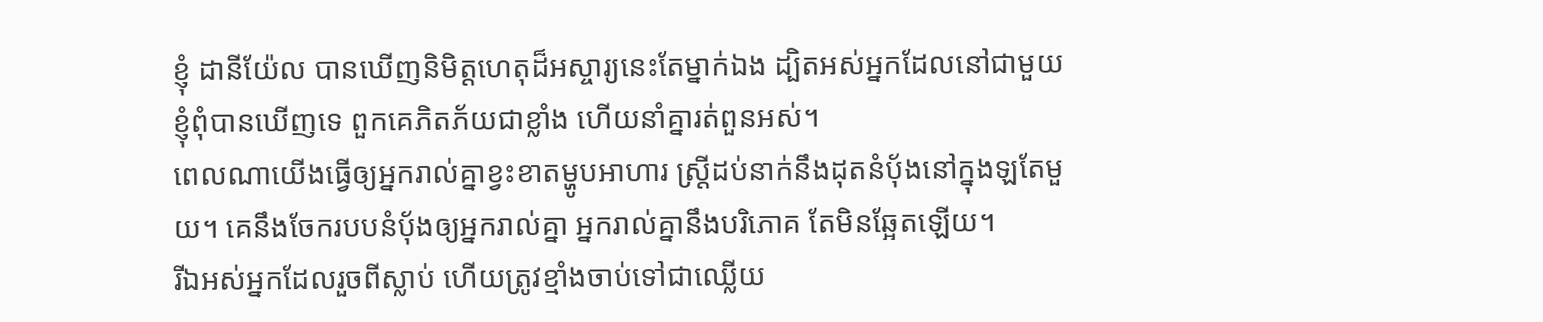ខ្ញុំ ដានីយ៉ែល បានឃើញនិមិត្តហេតុដ៏អស្ចារ្យនេះតែម្នាក់ឯង ដ្បិតអស់អ្នកដែលនៅជាមួយខ្ញុំពុំបានឃើញទេ ពួកគេភិតភ័យជាខ្លាំង ហើយនាំគ្នារត់ពួនអស់។
ពេលណាយើងធ្វើឲ្យអ្នករាល់គ្នាខ្វះខាតម្ហូបអាហារ ស្ត្រីដប់នាក់នឹងដុតនំប៉័ងនៅក្នុងឡតែមួយ។ គេនឹងចែករបបនំប៉័ងឲ្យអ្នករាល់គ្នា អ្នករាល់គ្នានឹងបរិភោគ តែមិនឆ្អែតឡើយ។
រីឯអស់អ្នកដែលរួចពីស្លាប់ ហើយត្រូវខ្មាំងចាប់ទៅជាឈ្លើយ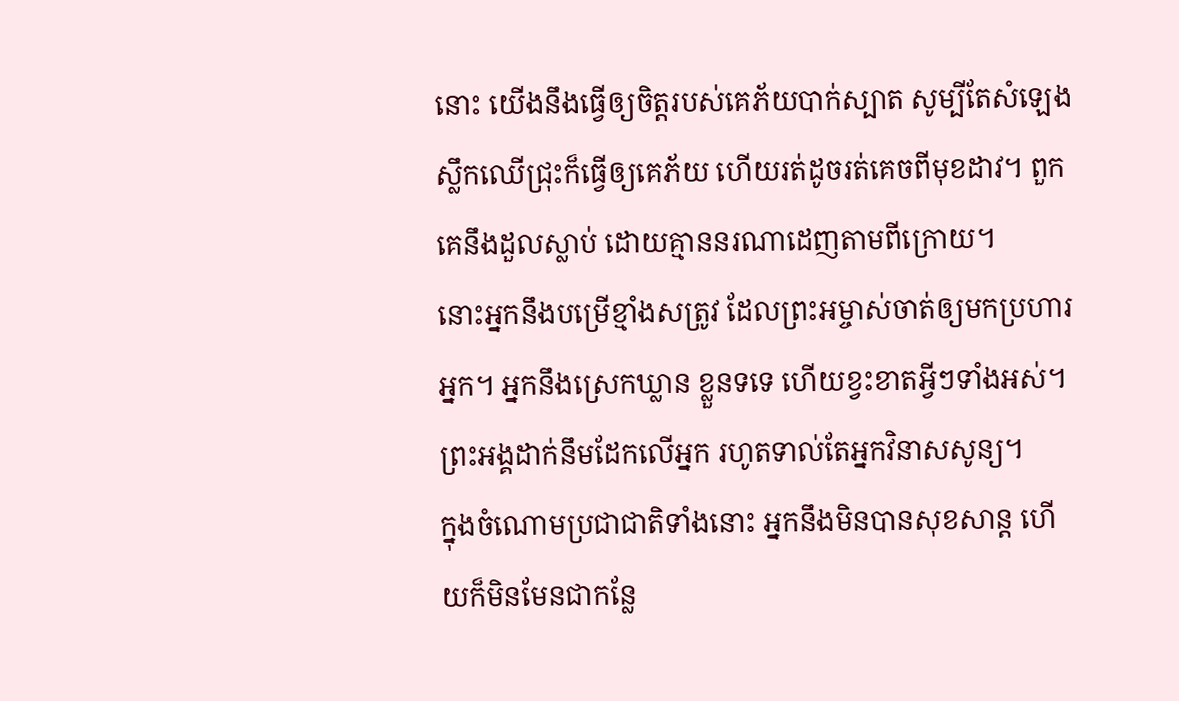នោះ យើងនឹងធ្វើឲ្យចិត្តរបស់គេភ័យបាក់ស្បាត សូម្បីតែសំឡេងស្លឹកឈើជ្រុះក៏ធ្វើឲ្យគេភ័យ ហើយរត់ដូចរត់គេចពីមុខដាវ។ ពួកគេនឹងដួលស្លាប់ ដោយគ្មាននរណាដេញតាមពីក្រោយ។
នោះអ្នកនឹងបម្រើខ្មាំងសត្រូវ ដែលព្រះអម្ចាស់ចាត់ឲ្យមកប្រហារអ្នក។ អ្នកនឹងស្រេកឃ្លាន ខ្លួនទទេ ហើយខ្វះខាតអ្វីៗទាំងអស់។ ព្រះអង្គដាក់នឹមដែកលើអ្នក រហូតទាល់តែអ្នកវិនាសសូន្យ។
ក្នុងចំណោមប្រជាជាតិទាំងនោះ អ្នកនឹងមិនបានសុខសាន្ត ហើយក៏មិនមែនជាកន្លែ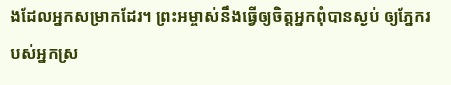ងដែលអ្នកសម្រាកដែរ។ ព្រះអម្ចាស់នឹងធ្វើឲ្យចិត្តអ្នកពុំបានស្ងប់ ឲ្យភ្នែករបស់អ្នកស្រ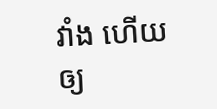វាំង ហើយឲ្យ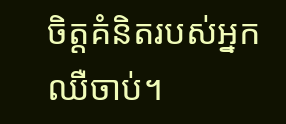ចិត្តគំនិតរបស់អ្នកឈឺចាប់។